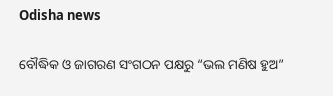Odisha news

ବୌଦ୍ଧିକ ଓ ଜାଗରଣ ସଂଗଠନ ପକ୍ଷରୁ “ଭଲ ମଣିଷ ହୁଅ”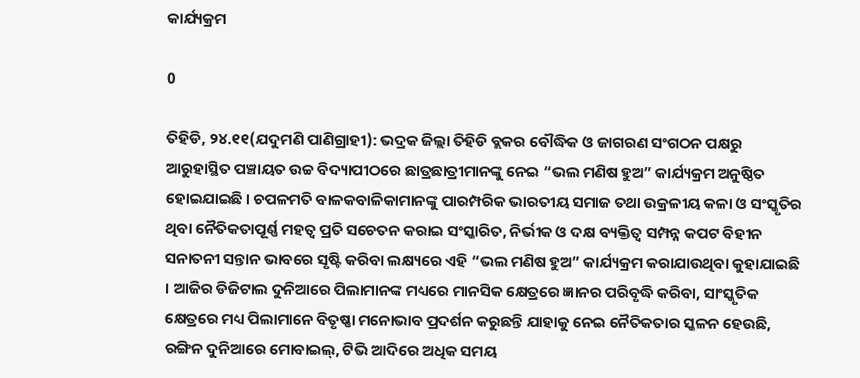କାର୍ଯ୍ୟକ୍ରମ

0

ତିହିଡି, ୨୪.୧୧(ଯଦୁମଣି ପାଣିଗ୍ରାହୀ): ଭଦ୍ରକ ଜିଲ୍ଲା ତିହିଡି ବ୍ଲକର ବୌଦ୍ଧିକ ଓ ଜାଗରଣ ସଂଗଠନ ପକ୍ଷରୁ ଆରୁହାସ୍ଥିତ ପଞ୍ଚାୟତ ଉଚ୍ଚ ବିଦ୍ୟାପୀଠରେ ଛାତ୍ରଛାତ୍ରୀମାନଙ୍କୁ ନେଇ “ଭଲ ମଣିଷ ହୁଅ” କାର୍ଯ୍ୟକ୍ରମ ଅନୁଷ୍ଠିତ ହୋଇଯାଇଛି । ଚପଳମତି ବାଳକବାଳିକାମାନଙ୍କୁ ପାରମ୍ପରିକ ଭାରତୀୟ ସମାଜ ତଥା ଉକ୍ରଳୀୟ କଳା ଓ ସଂସ୍କୃତିର ଥିବା ନୈତିକତାପୂର୍ଣ୍ଣ ମହତ୍ୱ ପ୍ରତି ସଚେତନ କରାଇ ସଂସ୍କାରିତ, ନିର୍ଭୀକ ଓ ଦକ୍ଷ ବ୍ୟକ୍ତିତ୍ୱ ସମ୍ପନ୍ନ କପଟ ବିହୀନ ସନାତନୀ ସନ୍ତାନ ଭାବରେ ସୃଷ୍ଟି କରିବା ଲକ୍ଷ୍ୟରେ ଏହି “ଭଲ ମଣିଷ ହୁଅ” କାର୍ଯ୍ୟକ୍ରମ କରାଯାଉଥିବା କୁହାଯାଇଛି । ଆଜିର ଡିଜିଟାଲ ଦୁନିଆରେ ପିଲାମାନଙ୍କ ମଧ୍ୟରେ ମାନସିକ କ୍ଷେତ୍ରରେ ଜ୍ଞାନର ପରିବୃଦ୍ଧି କରିବା, ସାଂସ୍କୃତିକ କ୍ଷେତ୍ରରେ ମଧ୍ୟ ପିଲାମାନେ ବିତୃଷ୍ଣା ମନୋଭାବ ପ୍ରଦର୍ଶନ କରୁଛନ୍ତି ଯାହାକୁ ନେଇ ନୈତିକତାର ସ୍କଳନ ହେଉଛି, ରଙ୍ଗିନ ଦୁନିଆରେ ମୋବାଇଲ୍, ଟିଭି ଆଦିରେ ଅଧିକ ସମୟ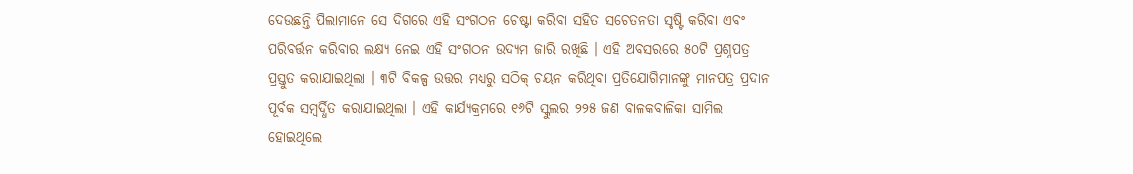ଦେଉଛନ୍ତି ପିଲାମାନେ ସେ ଦିଗରେ ଏହି ସଂଗଠନ ଚେଷ୍ଟା କରିବା ସହିତ ସଚେତନତା ସୃଷ୍ଟି କରିବା ଏବଂ ପରିବର୍ତ୍ତନ କରିବାର ଲକ୍ଷ୍ୟ ନେଇ ଏହି ସଂଗଠନ ଉଦ୍ୟମ ଜାରି ରଖିଛି । ଏହି ଅବସରରେ ୫୦ଟି ପ୍ରଶ୍ନପତ୍ର ପ୍ରସ୍ତୁତ କରାଯାଇଥିଲା । ୩ଟି ବିକଳ୍ପ ଉତ୍ତର ମଧ୍ୟରୁ ସଠିକ୍ ଚୟନ କରିଥିବା ପ୍ରତିଯୋଗିମାନଙ୍କୁ ମାନପତ୍ର ପ୍ରଦାନ ପୂର୍ବକ ସମ୍ବର୍ଦ୍ଧିତ କରାଯାଇଥିଲା । ଏହି କାର୍ଯ୍ୟକ୍ରମରେ ୧୬ଟି ସ୍କୁଲର ୨୨୫ ଜଣ ବାଳକବାଳିକା ସାମିଲ ହୋଇଥିଲେ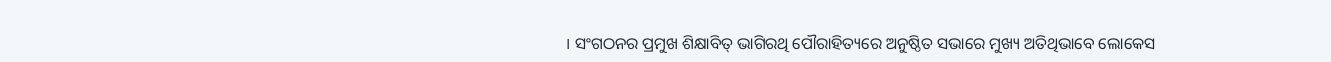। ସଂଗଠନର ପ୍ରମୁଖ ଶିକ୍ଷାବିତ୍ ଭାଗିରଥି ପୌରାହିତ୍ୟରେ ଅନୁଷ୍ଠିତ ସଭାରେ ମୁଖ୍ୟ ଅତିଥିଭାବେ ଲୋକେସ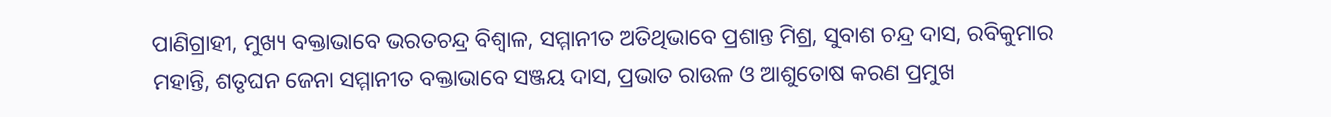ପାଣିଗ୍ରାହୀ, ମୁଖ୍ୟ ବକ୍ତାଭାବେ ଭରତଚନ୍ଦ୍ର ବିଶ୍ୱାଳ, ସମ୍ମାନୀତ ଅତିଥିଭାବେ ପ୍ରଶାନ୍ତ ମିଶ୍ର, ସୁବାଶ ଚନ୍ଦ୍ର ଦାସ, ରବିକୁମାର ମହାନ୍ତି, ଶତୃଘନ ଜେନା ସମ୍ମାନୀତ ବକ୍ତାଭାବେ ସଞ୍ଜୟ ଦାସ, ପ୍ରଭାତ ରାଉଳ ଓ ଆଶୁତୋଷ କରଣ ପ୍ରମୁଖ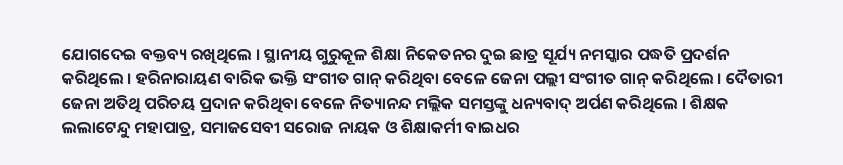ଯୋଗଦେଇ ବକ୍ତବ୍ୟ ରଖିଥିଲେ । ସ୍ଥାନୀୟ ଗୁରୁକୂଳ ଶିକ୍ଷା ନିକେତନର ଦୁଇ ଛାତ୍ର ସୂର୍ଯ୍ୟ ନମସ୍କାର ପଦ୍ଧତି ପ୍ରଦର୍ଶନ କରିଥିଲେ । ହରିନାରାୟଣ ବାରିକ ଭକ୍ତି ସଂଗୀତ ଗାନ୍ କରିଥିବା ବେଳେ ଜେନା ପଲ୍ଲୀ ସଂଗୀତ ଗାନ୍ କରିଥିଲେ । ଦୈତାରୀ ଜେନା ଅତିଥି ପରିଚୟ ପ୍ରଦାନ କରିଥିବା ବେଳେ ନିତ୍ୟାନନ୍ଦ ମଲ୍ଲିକ ସମସ୍ତଙ୍କୁ ଧନ୍ୟବାଦ୍ ଅର୍ପଣ କରିଥିଲେ । ଶିକ୍ଷକ ଲଲାଟେନ୍ଦୁ ମହାପାତ୍ର, ସମାଜସେବୀ ସରୋଜ ନାୟକ ଓ ଶିକ୍ଷାକର୍ମୀ ବାଇଧର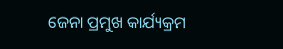ଜେନା ପ୍ରମୁଖ କାର୍ଯ୍ୟକ୍ରମ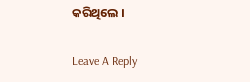କରିଥିଲେ ।

Leave A Reply